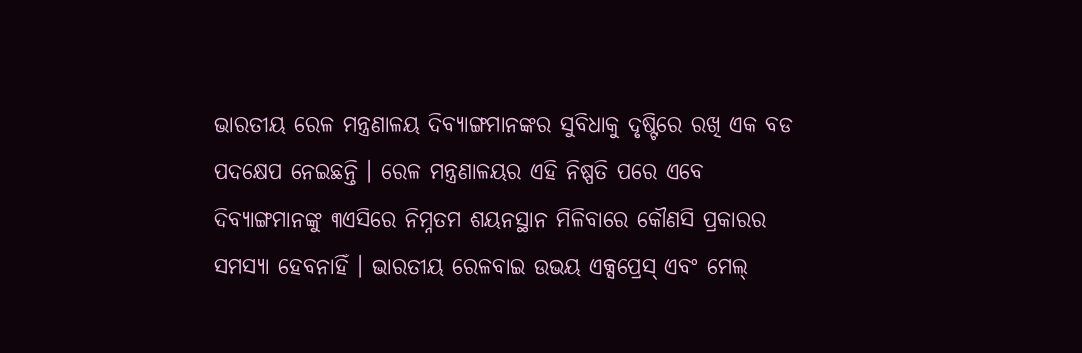ଭାରତୀୟ ରେଳ ମନ୍ତ୍ରଣାଳୟ ଦିବ୍ୟାଙ୍ଗମାନଙ୍କର ସୁବିଧାକୁ ଦୃଷ୍ଟିରେ ରଖି ଏକ ବଡ ପଦକ୍ଷେପ ନେଇଛନ୍ତି । ରେଳ ମନ୍ତ୍ରଣାଳୟର ଏହି ନିଷ୍ପତି ପରେ ଏବେ ଦିବ୍ୟାଙ୍ଗମାନଙ୍କୁ ୩ଏସିରେ ନିମ୍ନତମ ଶୟନସ୍ଥାନ ମିଳିବାରେ କୌଣସି ପ୍ରକାରର ସମସ୍ୟା ହେବନାହିଁ । ଭାରତୀୟ ରେଳବାଇ ଉଭୟ ଏକ୍ସପ୍ରେସ୍ ଏବଂ ମେଲ୍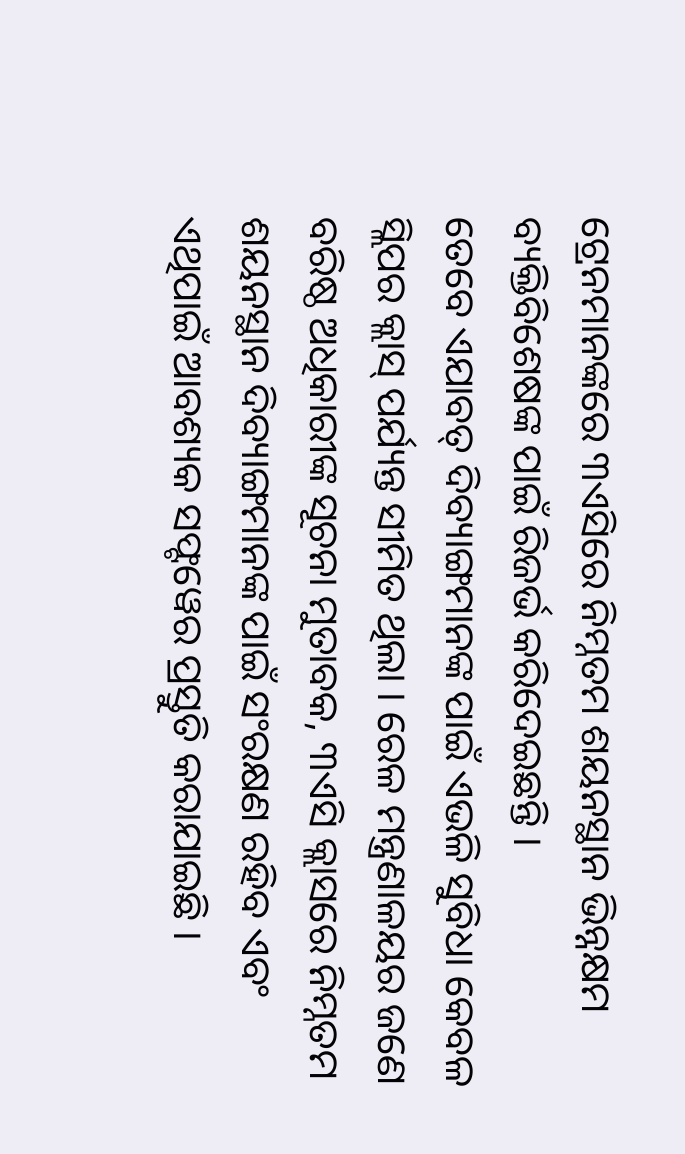ଟ୍ରେନମାନଙ୍କରେ ୩ଏସିରେ ନିମ୍ନତମ ଶୟନସ୍ଥାନ ଭିନ୍ନକ୍ଷମ ବ୍ୟକ୍ତିବିଶେଷଙ୍କ ପାଇଁ ରିଜର୍ଭ କରିଦେଇଛନ୍ତି ।
ତେବେ ଏଯାବତ୍ ଦିବ୍ୟାଙ୍ଗମାନଙ୍କ ପାଇଁ ଏଭଳି ସୁବିଧା କେବଳ ସ୍ଲିପର କ୍ଲାସ୍ ପର୍ଯ୍ୟନ୍ତ ସୀମିତ ଥିଲା । ରେଳ ମନ୍ତ୍ରଣାଳୟର ଜଣେ ବରିଷ୍ଠ ଅଧିକାରୀଙ୍କ ସୂଚନା ମୁତାବକ, ୩ଏସି କ୍ଲାସରେ ନିମ୍ନତମ ଶୟନସ୍ଥାନ ଦିବ୍ୟାଙ୍ଗମାନଙ୍କ ପାଇଁ ସଂରକ୍ଷଣ ରହିବ ଏବଂ ଏଥିପାଇଁ ଆବଶ୍ୟକ ସଫ୍ଟୱେର ପ୍ରସ୍ତୁତି କରାଯାଇଛି ।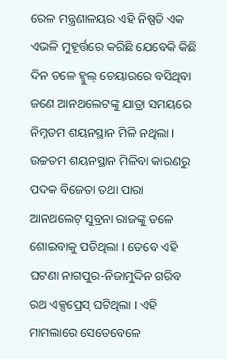ରେଳ ମନ୍ତ୍ରଣାଳୟର ଏହି ନିଷ୍ପତି ଏକ ଏଭଳି ମୁହୂର୍ତ୍ତରେ କରିଛି ଯେବେକି କିଛି ଦିନ ତଳେ ହ୍ୱୁଲ୍ ଚେୟାରରେ ବସିଥିବା ଜଣେ ଆନଥଲେଟଙ୍କୁ ଯାତ୍ରା ସମୟରେ ନିମ୍ନତମ ଶୟନସ୍ଥାନ ମିଳି ନଥିଲା । ଉଚ୍ଚତମ ଶୟନସ୍ଥାନ ମିଳିବା କାରଣରୁ ପଦକ ବିଜେତା ତଥା ପାରା ଆନଥଲେଟ୍ ସୁବ୍ରନା ରାଜଙ୍କୁ ତଳେ ଶୋଇବାକୁ ପଡିଥିଲା । ତେବେ ଏହି ଘଟଣା ନାଗପୁର-ନିଜାମୁଦ୍ଦିନ ଗରିବ ରଥ ଏକ୍ସପ୍ରେସ୍ ଘଟିଥିଲା । ଏହି ମାମଲାରେ ସେତେବେଳେ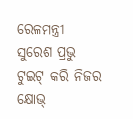ରେଳମନ୍ତ୍ରୀ ସୁରେଶ ପ୍ରଭୁ ଟୁଇଟ୍ କରି ନିଜର କ୍ଷୋଭ୍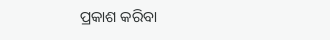ପ୍ରକାଶ କରିବା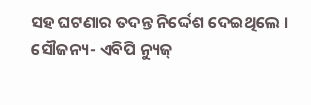ସହ ଘଟଣାର ତଦନ୍ତ ନିର୍ଦ୍ଦେଶ ଦେଇଥିଲେ ।
ସୌଜନ୍ୟ- ଏବିପି ନ୍ୟୁଜ୍